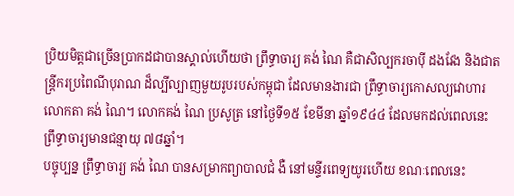ប្រិយមិត្តជាច្រើនប្រាកដជាបានស្គាល់ហើយថា ព្រឹទ្ធាចារ្យ គង់ ណៃ គឺជាសិល្បករចាប៉ី ដងវែង និងជាតន្រ្តីករប្រពៃណីបុរាណ ដ៏ល្បីល្បាញមួយរូបរបស់កម្ពុជា ដែលមានងារជា ព្រឹទ្ធាចារ្យកោសល្យវោហារ លោកតា គង់ ណៃ។ លោកគង់ ណៃ ប្រសូត្រ នៅថ្ងៃទី១៥ ខែមីនា ឆ្នាំ១៩៤៤ ដែលមកដល់ពេលនេះ ព្រឹទ្ធាចារ្យមានជន្មាយុ ៧៨ឆ្នាំ។
បច្ចុប្បន្ន ព្រឹទ្ធាចារ្យ គង់ ណៃ បានសម្រាកព្យាបាលជំ ងឺ នៅមន្ទីរពេទ្យយូរហើយ ខណៈពេលនេះ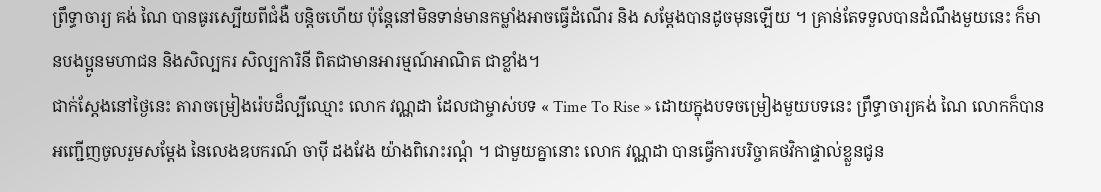ព្រឹទ្ធាចារ្យ គង់ ណៃ បានធូរស្បើយពីជំងឺ បន្តិចហើយ ប៉ុន្តែនៅមិនទាន់មានកម្លាំងអាចធ្វើដំណើរ និង សម្តែងបានដូចមុនឡើយ ។ គ្រាន់តែទទួលបានដំណឹងមួយនេះ ក៏មានបងប្អូនមហាជន និងសិល្បករ សិល្បការិនី ពិតជាមានអារម្មណ៍អាណិត ជាខ្លាំង។
ជាក់ស្តែងនៅថ្ងៃនេះ តារាចម្រៀងរ៉េបដ៏ល្បីឈ្មោះ លោក វណ្ណដា ដែលជាម្ចាស់បទ « Time To Rise » ដោយក្នុងបទចម្រៀងមួយបទនេះ ព្រឹទ្ធាចារ្យគង់ ណៃ លោកក៏បានអញ្ជើញចូលរួមសម្តែង នៃលេងឧបករណ៍ ចាប៉ី ដងវែង យ៉ាងពិរោះរណ្តំ ។ ជាមួយគ្នានោះ លោក វណ្ណដា បានធ្វើការបរិច្ចាគថវិកាផ្ទាល់ខ្លួនជូន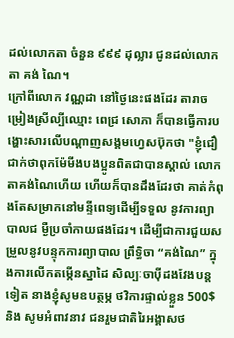ដល់លោកតា ចំនួន ៩៩៩ ដុល្លារ ជូនដល់លោកតា គង់ ណៃ។
ក្រៅពីលោក វណ្ណដា នៅថ្ងៃនេះផងដែរ តារាចម្រៀងស្រីល្បីឈ្មោះ ពេជ្រ សោភា ក៏បានធ្វើការបង្ហោះសារលើបណ្តាញសង្គមហ្វេសប៊ុកថា "ខ្ញុំជឿជាក់ថាពុកម៉ែមីងបងប្អូនពិតជាបានស្គាល់ លោកតាគង់ណៃហើយ ហើយក៏បានដឹងដែរថា គាត់កំពុងតែសម្រាកនៅមន្ទីពេទ្យដើម្បីទទួល នូវការព្យាបាលជ ម្ងឺប្រចាំកាយផងដែរ។ ដើម្បីជាការជួយសម្រួលនូវបន្ទុកការព្យាបាល ព្រឹទ្ធិចា “គង់ណៃ” ក្នុងការលើកតម្កើនស្នាដៃ សិល្បៈចាប៉ីដងវែងបន្តទៀត នាងខ្ញុំសូមឧបត្ថម្ភ ថវិការផ្ទាល់ខ្លួន 500$ និង សូមអំពាវនាវ ជនរួមជាតិរៃអង្គាសថ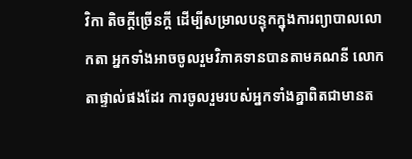វិកា តិចក្តីច្រើនក្តី ដើម្បីសម្រាលបន្ទុកក្នុងការព្យាបាលលោកតា អ្នកទាំងអាចចូលរួមវិភាគទានបានតាមគណនី លោកតាផ្ទាល់ផងដែរ ការចូលរួមរបស់អ្នកទាំងគ្នាពិតជាមានត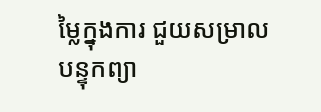ម្លៃក្នុងការ ជួយសម្រាលបន្ទុកព្យា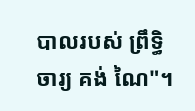បាលរបស់ ព្រឹទ្ធិចារ្យ គង់ ណៃ"។